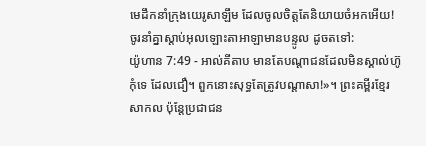មេដឹកនាំក្រុងយេរូសាឡឹម ដែលចូលចិត្តតែនិយាយចំអកអើយ! ចូរនាំគ្នាស្ដាប់អុលឡោះតាអាឡាមានបន្ទូល ដូចតទៅ:
យ៉ូហាន 7:49 - អាល់គីតាប មានតែបណ្ដាជនដែលមិនស្គាល់ហ៊ូកុំទេ ដែលជឿ។ ពួកនោះសុទ្ធតែត្រូវបណ្ដាសា!»។ ព្រះគម្ពីរខ្មែរសាកល ប៉ុន្តែប្រជាជន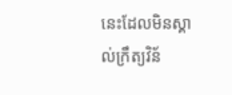នេះដែលមិនស្គាល់ក្រឹត្យវិន័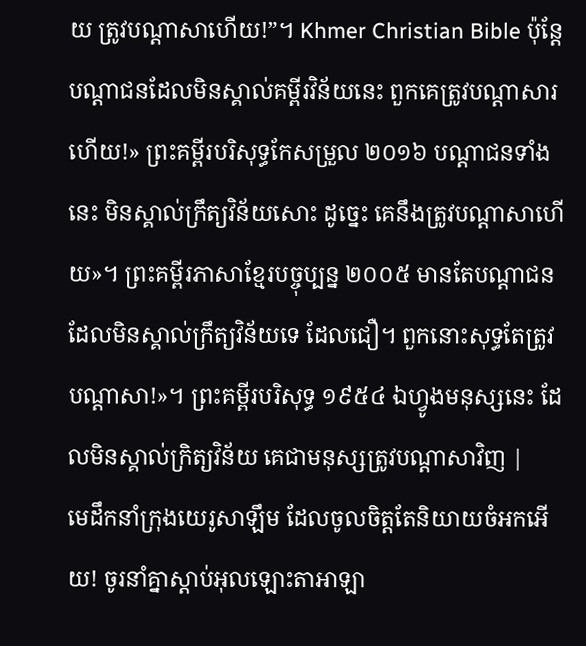យ ត្រូវបណ្ដាសាហើយ!”។ Khmer Christian Bible ប៉ុន្ដែបណ្ដាជនដែលមិនស្គាល់គម្ពីរវិន័យនេះ ពួកគេត្រូវបណ្ដាសារហើយ!» ព្រះគម្ពីរបរិសុទ្ធកែសម្រួល ២០១៦ បណ្តាជនទាំងនេះ មិនស្គាល់ក្រឹត្យវិន័យសោះ ដូច្នេះ គេនឹងត្រូវបណ្តាសាហើយ»។ ព្រះគម្ពីរភាសាខ្មែរបច្ចុប្បន្ន ២០០៥ មានតែបណ្ដាជនដែលមិនស្គាល់ក្រឹត្យវិន័យទេ ដែលជឿ។ ពួកនោះសុទ្ធតែត្រូវបណ្ដាសា!»។ ព្រះគម្ពីរបរិសុទ្ធ ១៩៥៤ ឯហ្វូងមនុស្សនេះ ដែលមិនស្គាល់ក្រិត្យវិន័យ គេជាមនុស្សត្រូវបណ្តាសាវិញ |
មេដឹកនាំក្រុងយេរូសាឡឹម ដែលចូលចិត្តតែនិយាយចំអកអើយ! ចូរនាំគ្នាស្ដាប់អុលឡោះតាអាឡា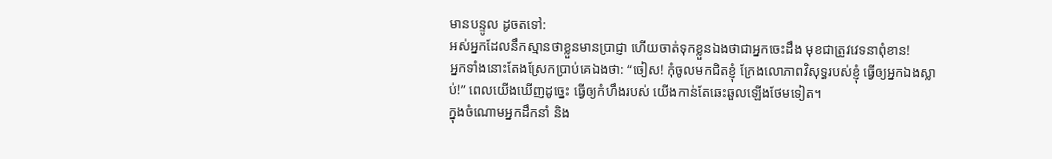មានបន្ទូល ដូចតទៅ:
អស់អ្នកដែលនឹកស្មានថាខ្លួនមានប្រាជ្ញា ហើយចាត់ទុកខ្លួនឯងថាជាអ្នកចេះដឹង មុខជាត្រូវវេទនាពុំខាន!
អ្នកទាំងនោះតែងស្រែកប្រាប់គេឯងថា: “ចៀស! កុំចូលមកជិតខ្ញុំ ក្រែងលោភាពវិសុទ្ធរបស់ខ្ញុំ ធ្វើឲ្យអ្នកឯងស្លាប់!” ពេលយើងឃើញដូច្នេះ ធ្វើឲ្យកំហឹងរបស់ យើងកាន់តែឆេះឆួលឡើងថែមទៀត។
ក្នុងចំណោមអ្នកដឹកនាំ និង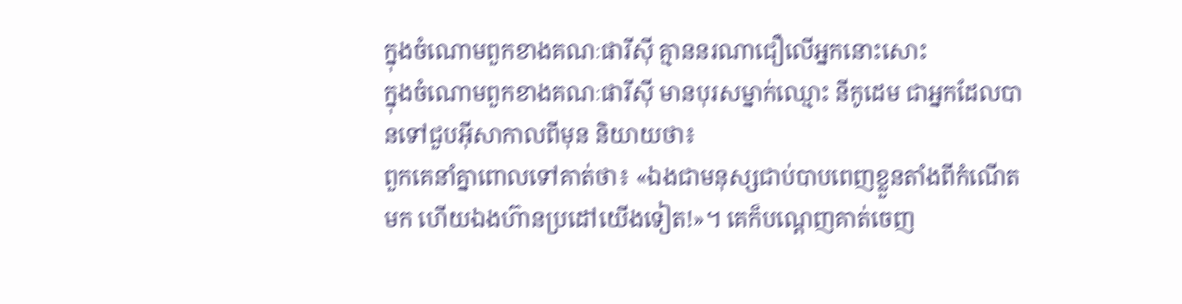ក្នុងចំណោមពួកខាងគណៈផារីស៊ី គ្មាននរណាជឿលើអ្នកនោះសោះ
ក្នុងចំណោមពួកខាងគណៈផារីស៊ី មានបុរសម្នាក់ឈ្មោះ នីកូដេម ជាអ្នកដែលបានទៅជួបអ៊ីសាកាលពីមុន និយាយថា៖
ពួកគេនាំគ្នាពោលទៅគាត់ថា៖ «ឯងជាមនុស្សជាប់បាបពេញខ្លួនតាំងពីកំណើតមក ហើយឯងហ៊ានប្រដៅយើងទៀត!»។ គេក៏បណ្ដេញគាត់ចេញ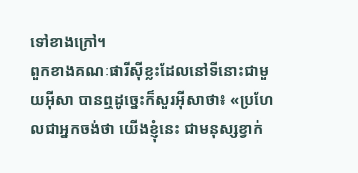ទៅខាងក្រៅ។
ពួកខាងគណៈផារីស៊ីខ្លះដែលនៅទីនោះជាមួយអ៊ីសា បានឮដូច្នេះក៏សួរអ៊ីសាថា៖ «ប្រហែលជាអ្នកចង់ថា យើងខ្ញុំនេះ ជាមនុស្សខ្វាក់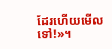ដែរហើយមើលទៅ!»។